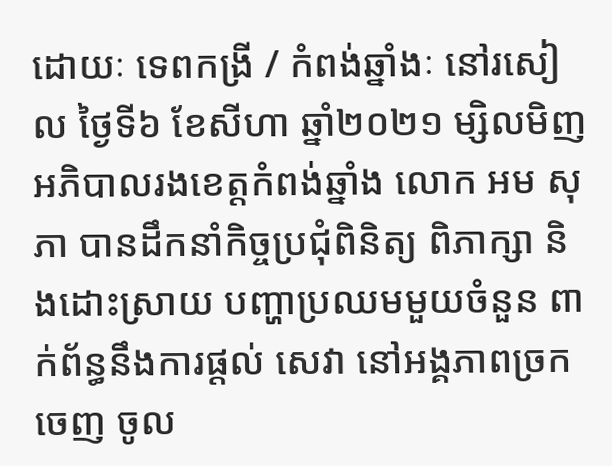ដោយៈ ទេពកង្រី / កំពង់ឆ្នាំងៈ នៅរសៀល ថ្ងៃទី៦ ខែសីហា ឆ្នាំ២០២១ ម្សិលមិញ អភិបាលរងខេត្តកំពង់ឆ្នាំង លោក អម សុភា បានដឹកនាំកិច្ចប្រជុំពិនិត្យ ពិភាក្សា និងដោះស្រាយ បញ្ហាប្រឈមមួយចំនួន ពាក់ព័ន្ធនឹងការផ្ដល់ សេវា នៅអង្គភាពច្រកចេញ ចូល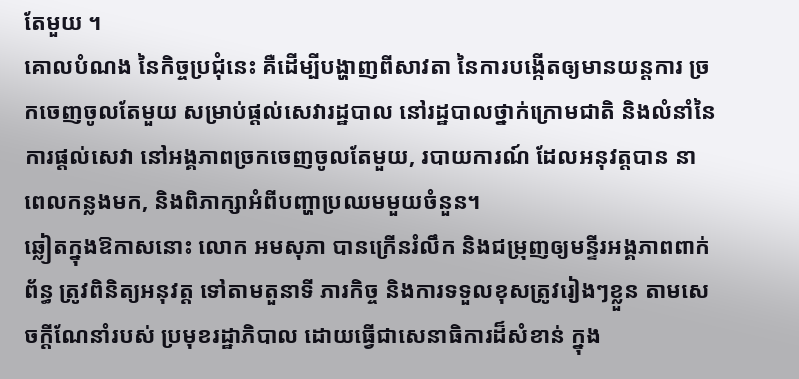តែមួយ ។
គោលបំណង នៃកិច្ចប្រជុំនេះ គឺដើម្បីបង្ហាញពីសាវតា នៃការបង្កើតឲ្យមានយន្តការ ច្រកចេញចូលតែមួយ សម្រាប់ផ្ដល់សេវារដ្ឋបាល នៅរដ្ឋបាលថ្នាក់ក្រោមជាតិ និងលំនាំនៃការផ្ដល់សេវា នៅអង្គភាពច្រកចេញចូលតែមួយ, របាយការណ៍ ដែលអនុវត្តបាន នាពេលកន្លងមក, និងពិភាក្សាអំពីបញ្ហាប្រឈមមួយចំនួន។
ឆ្លៀតក្នុងឱកាសនោះ លោក អមសុភា បានក្រើនរំលឹក និងជម្រុញឲ្យមន្ទីរអង្គភាពពាក់ព័ន្ធ ត្រូវពិនិត្យអនុវត្ត ទៅតាមតួនាទី ភារកិច្ច និងការទទួលខុសត្រូវរៀងៗខ្លួន តាមសេចក្ដីណែនាំរបស់ ប្រមុខរដ្ឋាភិបាល ដោយធ្វើជាសេនាធិការដ៏សំខាន់ ក្នុង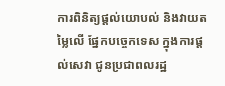ការពិនិត្យផ្ដល់យោបល់ និងវាយតម្លៃលើ ផ្នែកបច្ចេកទេស ក្នុងការផ្ដល់សេវា ជូនប្រជាពលរដ្ឋ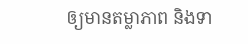ឲ្យមានតម្លាភាព និងទា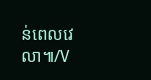ន់ពេលវេលា៕/V